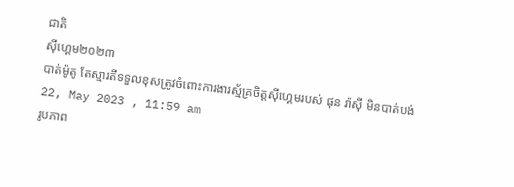ជាតិ
ស៊ីហ្គេម២០២៣
បាត់ម៉ូតូ តែស្មារតីទទួលខុសត្រូវចំពោះការងារស្ម័គ្រចិត្តស៊ីហ្គេមរបស់ ផុន រ៉ាស៊ី មិនបាត់បង់
22, May 2023 , 11:59 am
រូបភាព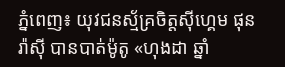ភ្នំពេញ៖ យុវជនស្ម័គ្រចិត្តស៊ីហ្គេម ផុន រ៉ាស៊ី បានបាត់ម៉ូតូ «ហុងដា ឆ្នាំ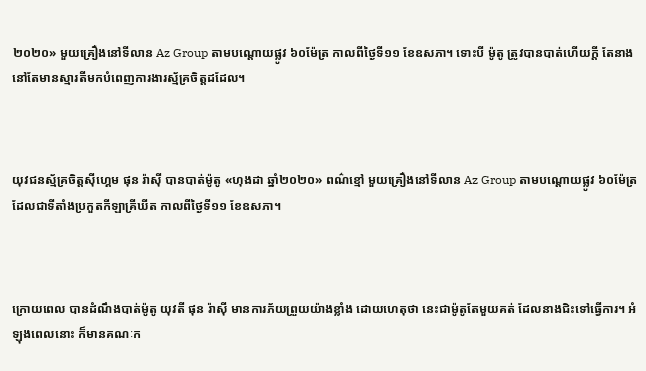២០២០» មួយគ្រឿងនៅទីលាន Az Group តាមបណ្ដោយផ្លូវ ៦០ម៉ែត្រ កាលពីថ្ងៃទី១១ ខែឧសភា។ ទោះបី ម៉ូតូ ត្រូវបានបាត់ហើយក្ដី តែនាង នៅតែមានស្មារតីមកបំពេញការងារស្ម័គ្រចិត្តដដែល។



យុវជនស្ម័គ្រចិត្តស៊ីហ្គេម ផុន រ៉ាស៊ី បានបាត់ម៉ូតូ «ហុងដា ឆ្នាំ២០២០» ពណ៌ខ្មៅ មួយគ្រឿងនៅទីលាន Az Group តាមបណ្ដោយផ្លូវ ៦០ម៉ែត្រ ដែលជាទីតាំងប្រកួតកីឡាគ្រីឃីត កាលពីថ្ងៃទី១១ ខែឧសភា។



ក្រោយពេល បានដំណឹងបាត់ម៉ូតូ យុវតី ផុន រ៉ាស៊ី មានការភ័យព្រួយយ៉ាងខ្លាំង ដោយហេតុថា នេះជាម៉ូតូតែមួយគត់ ដែលនាងជិះទៅធ្វើការ។ អំឡុងពេលនោះ ក៏មានគណៈក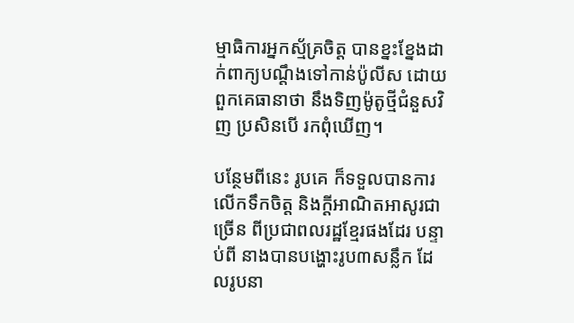ម្មាធិការអ្នកស្ម័គ្រចិត្ត បានខ្នះខ្នែងដាក់ពាក្យបណ្ដឹងទៅកាន់ប៉ូលីស ដោយពួកគេធានាថា នឹងទិញម៉ូតូថ្មីជំនួសវិញ ប្រសិនបើ រកពុំឃើញ។

បន្ថែមពីនេះ រូបគេ ក៏ទទួលបានការលើកទឹកចិត្ត និងក្ដីអាណិតអាសូរជាច្រើន ពីប្រជាពលរដ្ឋខ្មែរផងដែរ បន្ទាប់ពី នាងបានបង្ហោះរូប៣សន្លឹក ដែលរូបនា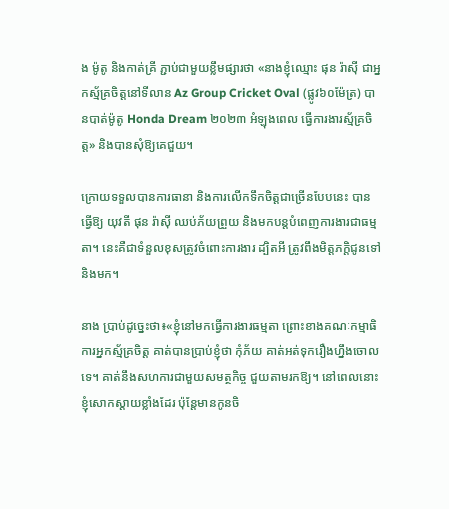ង ម៉ូតូ និងកាត់គ្រី ភ្ជាប់ជាមួយខ្លឹមផ្សារថា «នាងខ្ញុំឈ្មោះ ផុន រ៉ាស៊ី ជាអ្នកស្ម័គ្រចិត្តនៅទីលាន Az Group Cricket Oval (ផ្លូវ៦០ម៉ែត្រ) បានបាត់ម៉ូតូ Honda Dream ២០២៣ អំឡុងពេល ធ្វើការងារស្ម័គ្រចិត្ត» និងបានសុំឱ្យគេជួយ។

ក្រោយទទួលបានការធានា និងការលើកទឹកចិត្តជាច្រើនបែបនេះ បានធ្វើឱ្យ យុវតី ផុន រ៉ាស៊ី ឈប់ភ័យព្រួយ និងមកបន្តបំពេញការងារជាធម្មតា។ នេះគឺជាទំនួលខុសត្រូវចំពោះការងារ ដ្បិតអី ត្រូវពឹងមិត្តភក្តិជូនទៅ និងមក។

នាង ប្រាប់ដូច្នេះថា៖«ខ្ញុំនៅមកធ្វើការងារធម្មតា ព្រោះខាងគណៈកម្មាធិការអ្នកស្ម័គ្រចិត្ត គាត់បានប្រាប់ខ្ញុំថា កុំភ័យ គាត់អត់ទុករឿងហ្នឹងចោលទេ។ គាត់នឹងសហការជាមួយសមត្ថកិច្ច ជួយតាមរកឱ្យ។ នៅពេលនោះ ខ្ញុំសោកស្ដាយខ្លាំងដែរ ប៉ុន្តែមានកូនចិ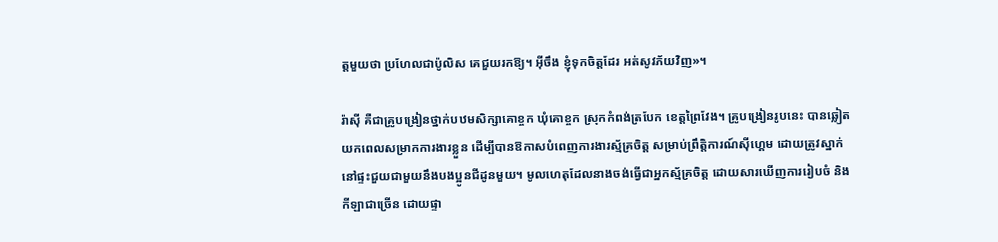ត្តមួយថា ប្រហែលជាប៉ូលិស គេជួយរកឱ្យ។ អ៊ីចឹង ខ្ញុំទុកចិត្តដែរ អត់សូវភ័យវិញ»។

រ៉ាស៊ី គឺជាគ្រូបង្រៀនថ្នាក់បឋមសិក្សាគោខ្ចក ឃុំគោខ្ចក ស្រុកកំពង់ត្របែក ខេត្តព្រៃវែង។ គ្រូបង្រៀនរូបនេះ បានឆ្លៀតយកពេលសម្រាកការងារខ្លួន ដើម្បីបានឱកាសបំពេញការងារស្ម័គ្រចិត្ត សម្រាប់ព្រឹត្តិការណ៍ស៊ីហ្គេម ដោយត្រូវស្នាក់នៅផ្ទះជួយជាមួយនឹងបងប្អូនជីដូនមួយ។ មូលហេតុដែលនាងចង់ធ្វើជាអ្នកស្ម័គ្រចិត្ត ដោយសារឃើញការរៀបចំ និងកីឡាជាច្រើន ដោយផ្ទា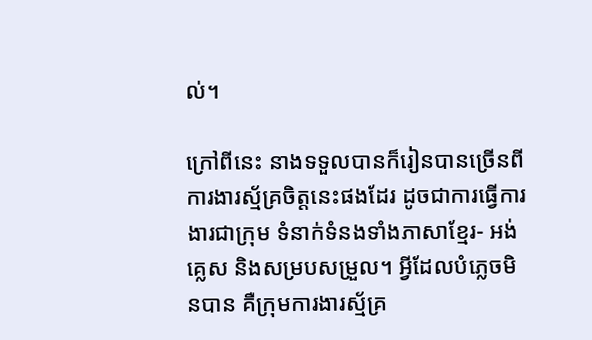ល់។

ក្រៅពីនេះ នាងទទួលបានក៏រៀនបានច្រើនពីការងារស្ម័គ្រចិត្តនេះផងដែរ ដូចជាការធ្វើការងារជាក្រុម ទំនាក់ទំនងទាំងភាសាខ្មែរ- អង់គ្លេស និងសម្របសម្រួល។ អ្វីដែលបំភ្លេចមិនបាន គឺក្រុមការងារស្ម័គ្រ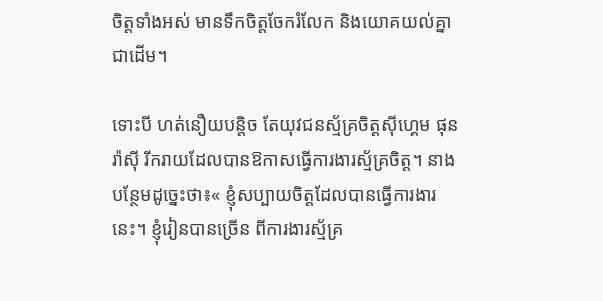ចិត្តទាំងអស់ មានទឹកចិត្តចែករំលែក និងយោគយល់គ្នាជាដើម។

ទោះបី ហត់នឿយបន្តិច តែយុវជនស្ម័គ្រចិត្តស៊ីហ្គេម ផុន រ៉ាស៊ី រីករាយដែលបានឱកាសធ្វើការងារស្ម័គ្រចិត្ត។ នាង បន្ថែមដូច្នេះថា៖« ខ្ញុំសប្បាយចិត្តដែលបានធ្វើការងារនេះ។ ខ្ញុំរៀនបានច្រើន ពីការងារស្ម័គ្រ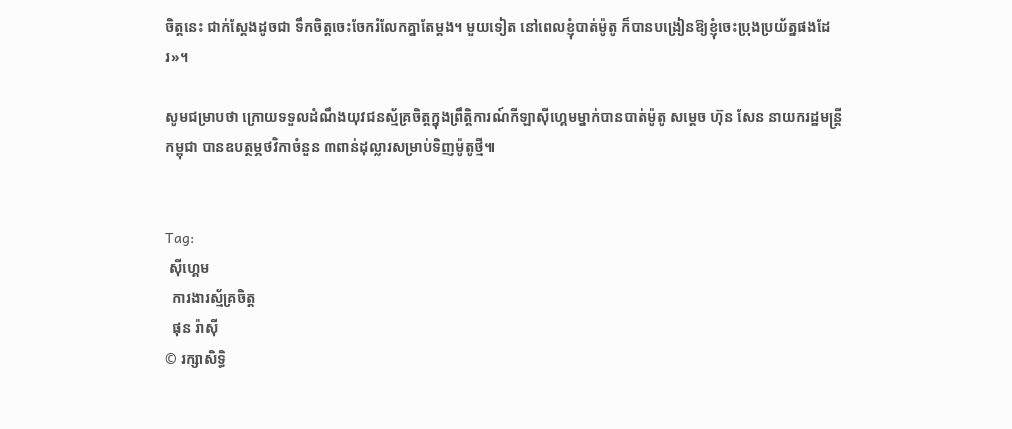ចិត្តនេះ ជាក់ស្ដែងដូចជា ទឹកចិត្តចេះចែករំលែកគ្នាតែម្ដង។ មួយទៀត នៅពេលខ្ញុំបាត់ម៉ូតូ ក៏បានបង្រៀនឱ្យខ្ញុំចេះប្រុងប្រយ័ត្នផងដែរ»។

សូមជម្រាបថា ក្រោយទទួលដំណឹងយុវជនស្ម័គ្រចិត្តក្នុងព្រឹត្តិការណ៍កីឡាស៊ីហ្គេមម្នាក់បានបាត់ម៉ូតូ សម្ដេច ហ៊ុន សែន នាយករដ្ឋមន្រ្តីកម្ពុជា បានឧបត្ថម្ភថវិកាចំនួន ៣ពាន់ដុល្លារសម្រាប់ទិញម៉ូតូថ្មី៕


Tag:
 ស៊ីហ្គេម
  ការងារស្ម័គ្រចិត្ត
  ផុន រ៉ាស៊ី
© រក្សាសិទ្ធិ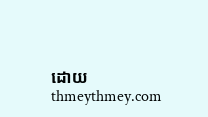ដោយ thmeythmey.com